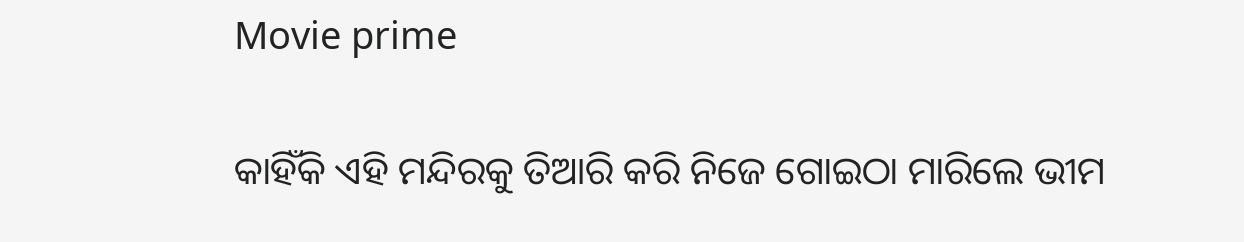Movie prime

କାହିଁକି ଏହି ମନ୍ଦିରକୁ ତିଆରି କରି ନିଜେ ଗୋଇଠା ମାରିଲେ ଭୀମ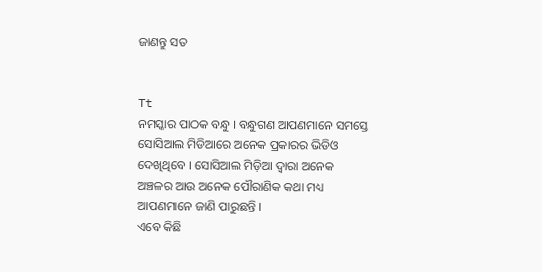ଜାଣନ୍ତୁ ସତ


Tt
ନମସ୍କାର ପାଠକ ବନ୍ଧୁ । ବନ୍ଧୁଗଣ ଆପଣମାନେ ସମସ୍ତେ ସୋସିଆଲ ମିଡିଆରେ ଅନେକ ପ୍ରକାରର ଭିଡିଓ ଦେଖିଥିବେ । ସୋସିଆଲ ମିଡ଼ିଆ ଦ୍ଵାରା ଅନେକ ଅଞ୍ଚଳର ଆଉ ଅନେକ ପୌରାଣିକ କଥା ମଧ୍ୟ ଆପଣମାନେ ଜାଣି ପାରୁଛନ୍ତି ।
ଏବେ କିଛି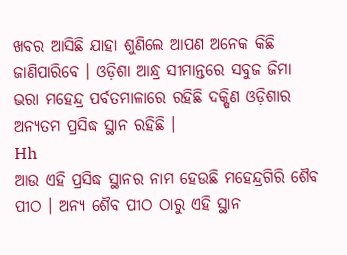ଖବର ଆସିଛି ଯାହା ଶୁଣିଲେ ଆପଣ ଅନେକ କିଛି ଜାଣିପାରିବେ । ଓଡ଼ିଶା ଆନ୍ଧ୍ର ସୀମାନ୍ତରେ ସବୁଜ ଜିମା ଭରା ମହେନ୍ଦ୍ର ପର୍ବତମାଳାରେ ରହିଛି ଦକ୍ଷିଣ ଓଡ଼ିଶାର ଅନ୍ୟତମ ପ୍ରସିଦ୍ଧ ସ୍ଥାନ ରହିଛି ।
Hh
ଆଉ ଏହି ପ୍ରସିଦ୍ଧ ସ୍ଥାନର ନାମ ହେଉଛି ମହେନ୍ଦ୍ରଗିରି ଶୈବ ପୀଠ । ଅନ୍ୟ ଶୈବ ପୀଠ ଠାରୁ ଏହି ସ୍ଥାନ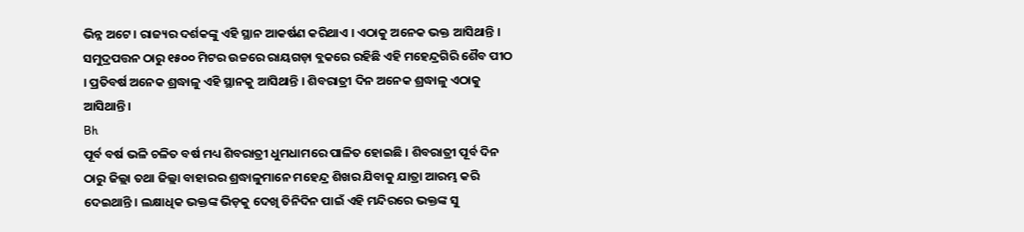ଭିନ୍ନ ଅଟେ । ରାଜ୍ୟର ଦର୍ଶକଙ୍କୁ ଏହି ସ୍ଥାନ ଆକର୍ଷଣ କରିଥାଏ । ଏଠାକୁ ଅନେକ ଭକ୍ତ ଆସିଥାନ୍ତି ।
ସମୁଦ୍ରପତ୍ତନ ଠାରୁ ୧୫୦୦ ମିଟର ଉଚ୍ଚରେ ରାୟଗଡ଼ା ବ୍ଲକରେ ରହିଛି ଏହି ମହେନ୍ଦ୍ରଗିରି ଶୈବ ପୀଠ । ପ୍ରତିବର୍ଷ ଅନେକ ଶ୍ରଦ୍ଧାଳୁ ଏହି ସ୍ଥାନକୁ ଆସିଥାନ୍ତି । ଶିବରାତ୍ରୀ ଦିନ ଅନେକ ଶ୍ରଦ୍ଧାଳୁ ଏଠାକୁ ଆସିଥାନ୍ତି ।
Bh
ପୂର୍ବ ବର୍ଷ ଭଳି ଚଳିତ ବର୍ଷ ମଧ୍ୟ ଶିବରାତ୍ରୀ ଧୁମଧାମରେ ପାଳିତ ହୋଇଛି । ଶିବରାତ୍ରୀ ପୂର୍ବ ଦିନ ଠାରୁ ଜିଲ୍ଲା ତଥା ଜିଲ୍ଲା ବାହାରର ଶ୍ରଦ୍ଧାଳୁମାନେ ମହେନ୍ଦ୍ର ଶିଖର ଯିବାକୁ ଯାତ୍ରା ଆରମ୍ଭ କରି ଦେଇଥାନ୍ତି । ଲକ୍ଷାଧିକ ଭକ୍ତଙ୍କ ଭିଡ଼କୁ ଦେଖି ତିନିଦିନ ପାଇଁ ଏହି ମନ୍ଦିରରେ ଭକ୍ତଙ୍କ ସୁ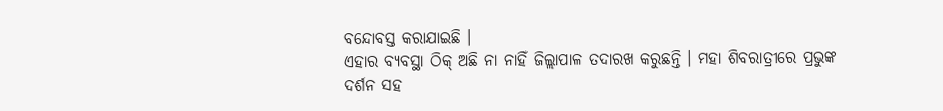ବନ୍ଦୋବସ୍ତ କରାଯାଇଛି ।
ଏହାର ବ୍ୟବସ୍ଥା ଠିକ୍ ଅଛି ନା ନାହିଁ ଜିଲ୍ଲାପାଳ ତଦାରଖ କରୁଛନ୍ତି । ମହା ଶିବରାତ୍ରୀରେ ପ୍ରଭୁଙ୍କ ଦର୍ଶନ ସହ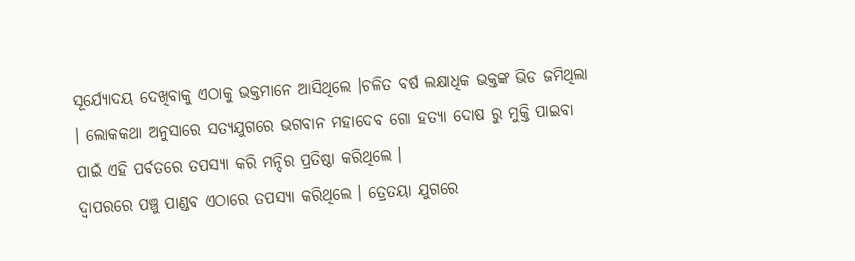ସୂର୍ଯ୍ୟୋଦୟ ଦେଖିବାକୁ ଏଠାକୁ ଭକ୍ତମାନେ ଆସିଥିଲେ ।ଚଳିତ ବର୍ଷ ଲକ୍ଷାଧିକ ଭକ୍ତଙ୍କ ଭିଡ ଜମିଥିଲା । ଲୋକକଥା ଅନୁସାରେ ସତ୍ୟଯୁଗରେ ଭଗବାନ ମହାଦେବ ଗୋ ହତ୍ୟା ଦୋଷ ରୁ ମୁକ୍ତି ପାଇବା ପାଇଁ ଏହି ପର୍ବତରେ ତପସ୍ୟା କରି ମନ୍ଦିର ପ୍ରତିଷ୍ଠା କରିଥିଲେ ।
ଦ୍ୱାପରରେ ପଞ୍ଚୁ ପାଣ୍ଡବ ଏଠାରେ ତପସ୍ୟା କରିଥିଲେ । ତ୍ରେତୟା ଯୁଗରେ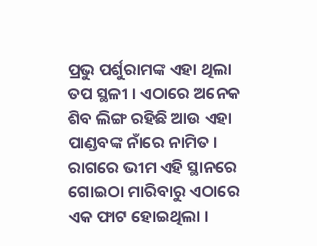ପ୍ରଭୁ ପର୍ଶୁରାମଙ୍କ ଏହା ଥିଲା ତପ ସ୍ଥଳୀ । ଏଠାରେ ଅନେକ ଶିବ ଲିଙ୍ଗ ରହିଛି ଆଉ ଏହା ପାଣ୍ଡବଙ୍କ ନାଁରେ ନାମିତ । ରାଗରେ ଭୀମ ଏହି ସ୍ଥାନରେ ଗୋଇଠା ମାରିବାରୁ ଏଠାରେ ଏକ ଫାଟ ହୋଇଥିଲା ।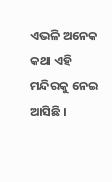ଏଭଳି ଅନେକ କଥା ଏହି ମନ୍ଦିରକୁ ନେଇ ଆସିଛି ।